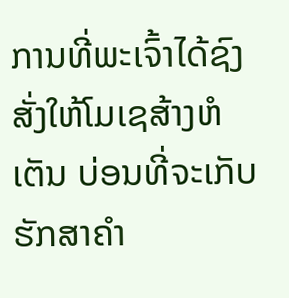ການທີ່ພະເຈົ້າໄດ້ຊົງສັ່ງໃຫ້ໂມເຊສ້າງຫໍເຕັນ ບ່ອນທີ່ຈະເກັບຮັກສາຄໍາ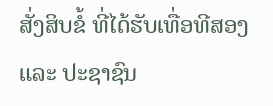ສັ່ງສິບຂໍ້ ທີ່ໄດ້ຮັບເທື່ອທີສອງ
ແລະ ປະຊາຊົນ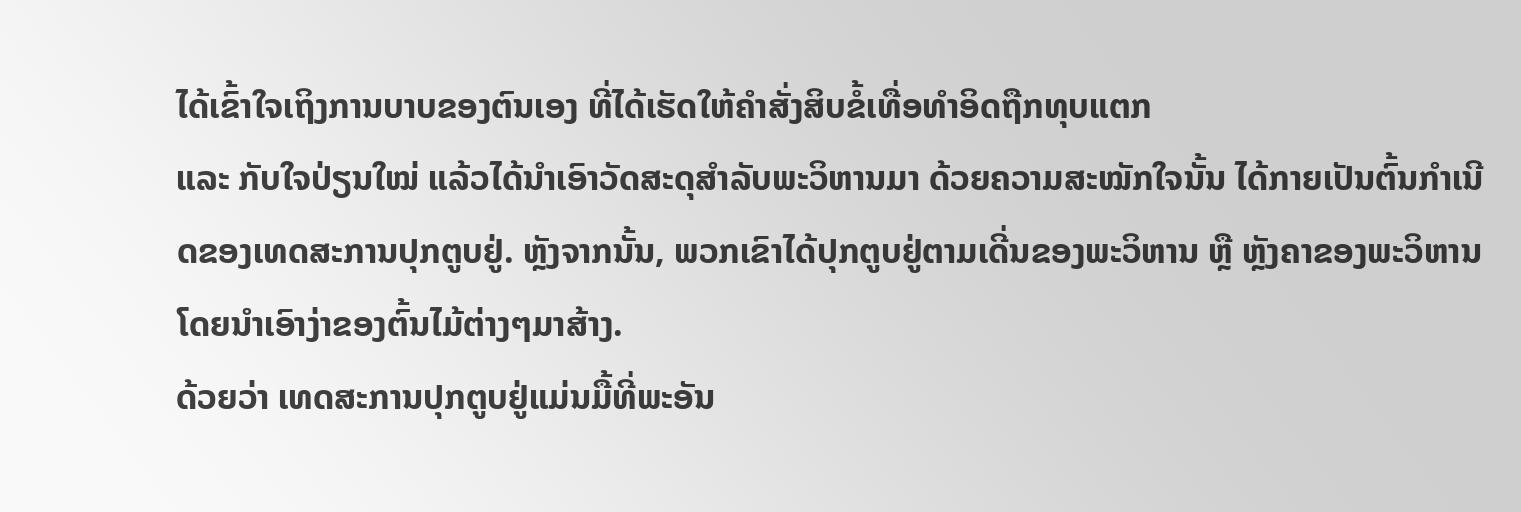ໄດ້ເຂົ້າໃຈເຖິງການບາບຂອງຕົນເອງ ທີ່ໄດ້ເຮັດໃຫ້ຄໍາສັ່ງສິບຂໍ້ເທື່ອທໍາອິດຖືກທຸບແຕກ
ແລະ ກັບໃຈປ່ຽນໃໝ່ ແລ້ວໄດ້ນໍາເອົາວັດສະດຸສໍາລັບພະວິຫານມາ ດ້ວຍຄວາມສະໝັກໃຈນັ້ນ ໄດ້ກາຍເປັນຕົ້ນກໍາເນີດຂອງເທດສະການປຸກຕູບຢູ່. ຫຼັງຈາກນັ້ນ, ພວກເຂົາໄດ້ປຸກຕູບຢູ່ຕາມເດີ່ນຂອງພະວິຫານ ຫຼື ຫຼັງຄາຂອງພະວິຫານ ໂດຍນໍາເອົາງ່າຂອງຕົ້ນໄມ້ຕ່າງໆມາສ້າງ.
ດ້ວຍວ່າ ເທດສະການປຸກຕູບຢູ່ແມ່ນມື້ທີ່ພະອັນ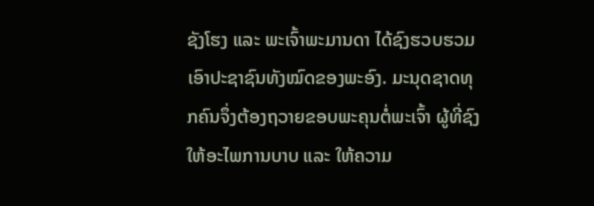ຊັງໂຮງ ແລະ ພະເຈົ້າພະມານດາ ໄດ້ຊົງຮວບຮວມເອົາປະຊາຊົນທັງໝົດຂອງພະອົງ. ມະນຸດຊາດທຸກຄົນຈຶ່ງຕ້ອງຖວາຍຂອບພະຄຸນຕໍ່ພະເຈົ້າ ຜູ້ທີ່ຊົງໃຫ້ອະໄພການບາບ ແລະ ໃຫ້ຄວາມ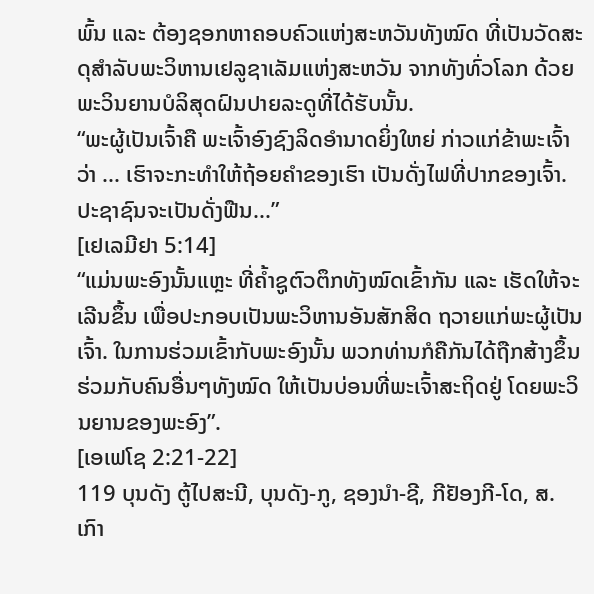ພົ້ນ ແລະ ຕ້ອງຊອກຫາຄອບຄົວແຫ່ງສະຫວັນທັງໝົດ ທີ່ເປັນວັດສະດຸສໍາລັບພະວິຫານເຢລູຊາເລັມແຫ່ງສະຫວັນ ຈາກທັງທົ່ວໂລກ ດ້ວຍພະວິນຍານບໍລິສຸດຝົນປາຍລະດູທີ່ໄດ້ຮັບນັ້ນ.
“ພະຜູ້ເປັນເຈົ້າຄື ພະເຈົ້າອົງຊົງລິດອໍານາດຍິ່ງໃຫຍ່ ກ່າວແກ່ຂ້າພະເຈົ້າວ່າ ... ເຮົາຈະກະທໍາໃຫ້ຖ້ອຍຄໍາຂອງເຮົາ ເປັນດັ່ງໄຟທີ່ປາກຂອງເຈົ້າ. ປະຊາຊົນຈະເປັນດັ່ງຟືນ...”
[ເຢເລມີຢາ 5:14]
“ແມ່ນພະອົງນັ້ນແຫຼະ ທີ່ຄໍ້າຊູຕົວຕຶກທັງໝົດເຂົ້າກັນ ແລະ ເຮັດໃຫ້ຈະເລີນຂຶ້ນ ເພື່ອປະກອບເປັນພະວິຫານອັນສັກສິດ ຖວາຍແກ່ພະຜູ້ເປັນເຈົ້າ. ໃນການຮ່ວມເຂົ້າກັບພະອົງນັ້ນ ພວກທ່ານກໍຄືກັນໄດ້ຖືກສ້າງຂຶ້ນຮ່ວມກັບຄົນອື່ນໆທັງໝົດ ໃຫ້ເປັນບ່ອນທີ່ພະເຈົ້າສະຖິດຢູ່ ໂດຍພະວິນຍານຂອງພະອົງ”.
[ເອເຟໂຊ 2:21-22]
119 ບຸນດັງ ຕູ້ໄປສະນີ, ບຸນດັງ-ກູ, ຊອງນຳ-ຊີ, ກີຢັອງກີ-ໂດ, ສ. ເກົາ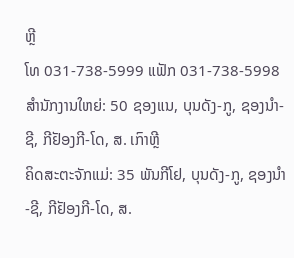ຫຼີ
ໂທ 031-738-5999 ແຟັກ 031-738-5998
ສໍານັກງານໃຫຍ່: 50 ຊອງແນ, ບຸນດັງ-ກູ, ຊອງນຳ-ຊີ, ກີຢັອງກີ-ໂດ, ສ. ເກົາຫຼີ
ຄິດສະຕະຈັກແມ່: 35 ພັນກີໂຢ, ບຸນດັງ-ກູ, ຊອງນຳ-ຊີ, ກີຢັອງກີ-ໂດ, ສ.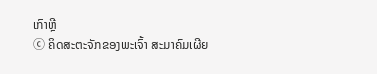ເກົາຫຼີ
ⓒ ຄິດສະຕະຈັກຂອງພະເຈົ້າ ສະມາຄົມເຜີຍ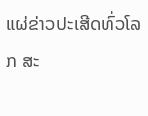ແຜ່ຂ່າວປະເສີດທົ່ວໂລກ ສະ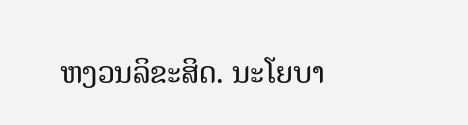ຫງວນລິຂະສິດ. ນະໂຍບາ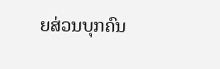ຍສ່ວນບຸກຄົນ